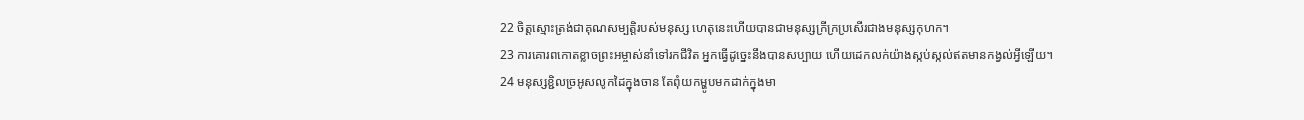22 ចិត្តស្មោះត្រង់ជាគុណសម្បត្តិរបស់មនុស្ស ហេតុនេះហើយបានជាមនុស្សក្រីក្រប្រសើរជាងមនុស្សកុហក។
23 ការគោរពកោតខ្លាចព្រះអម្ចាស់នាំទៅរកជីវិត អ្នកធ្វើដូច្នេះនឹងបានសប្បាយ ហើយដេកលក់យ៉ាងស្កប់ស្កល់ឥតមានកង្វល់អ្វីឡើយ។
24 មនុស្សខ្ជិលច្រអូសលូកដៃក្នុងចាន តែពុំយកម្ហូបមកដាក់ក្នុងមា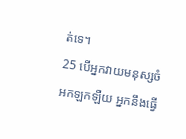ត់ទេ។
25 បើអ្នកវាយមនុស្សចំអកឡកឡឺយ អ្នកនឹងធ្វើ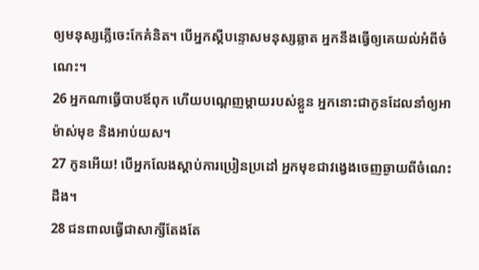ឲ្យមនុស្សភ្លើចេះកែគំនិត។ បើអ្នកស្ដីបន្ទោសមនុស្សឆ្លាត អ្នកនឹងធ្វើឲ្យគេយល់អំពីចំណេះ។
26 អ្នកណាធ្វើបាបឪពុក ហើយបណ្ដេញម្ដាយរបស់ខ្លួន អ្នកនោះជាកូនដែលនាំឲ្យអាម៉ាស់មុខ និងអាប់យស។
27 កូនអើយ! បើអ្នកលែងស្ដាប់ការប្រៀនប្រដៅ អ្នកមុខជាវង្វេងចេញឆ្ងាយពីចំណេះដឹង។
28 ជនពាលធ្វើជាសាក្សីតែងតែ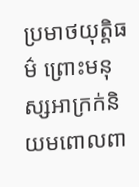ប្រមាថយុត្តិធម៌ ព្រោះមនុស្សអាក្រក់និយមពោលពា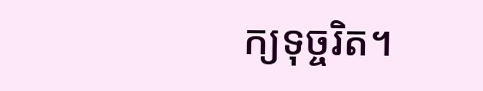ក្យទុច្ចរិត។